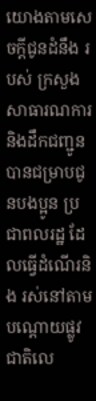យោងតាមសេចក្តីជូនដំនឹង របស់ ក្រសួងសាធារណការ និងដឹកជញ្ជូន បានជម្រាបជូនបងប្អូន ប្រជាពលរដ្ឋ ដែលធ្វើដំណើរនិង រស់នៅតាមបណ្ដោយផ្លូវជាតិលេ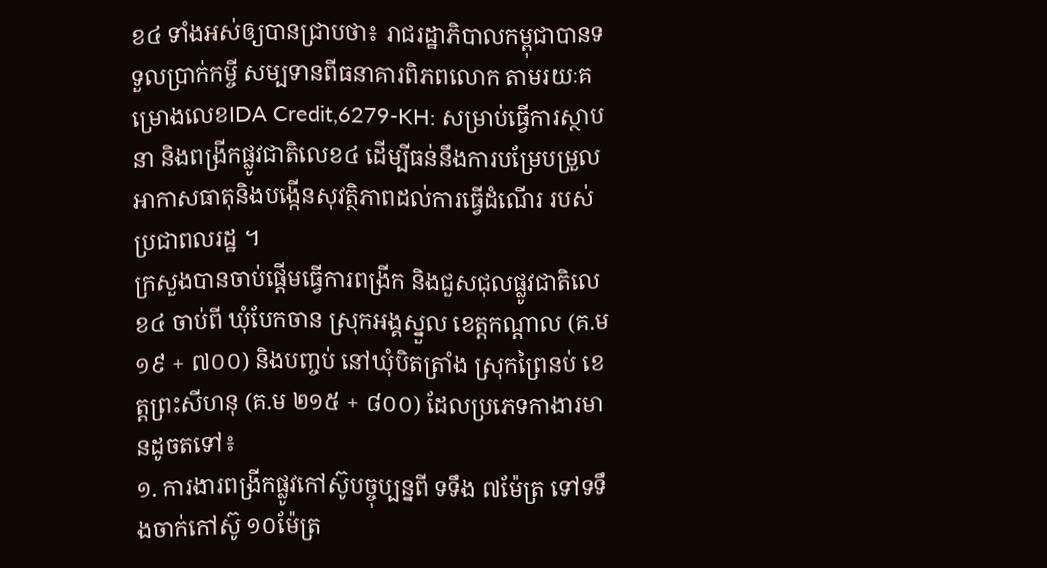ខ៤ ទាំងអស់ឲ្យបានជ្រាបថា៖ រាជរដ្ឋាភិបាលកម្ពុជាបានទទួលប្រាក់កម្ចី សម្បទានពីធនាគារពិភពលោក តាមរយៈគម្រោងលេខIDA Credit,6279-KH: សម្រាប់ធ្វើការស្ថាបនា និងពង្រីកផ្លូវជាតិលេខ៤ ដើម្បីធន់នឹងការបម្រែបម្រួលអាកាសធាតុនិងបង្កើនសុវត្ថិភាពដល់ការធ្វើដំណើរ របស់ប្រជាពលរដ្ឋ ។
ក្រសួងបានចាប់ផ្ដើមធ្វើការពង្រីក និងជួសជុលផ្លូវជាតិលេខ៤ ចាប់ពី ឃុំបែកចាន ស្រុកអង្គស្នួល ខេត្តកណ្តាល (គ.ម ១៩ + ៧០០) និងបញ្ចប់ នៅឃុំបិតត្រាំង ស្រុកព្រៃនប់ ខេត្តព្រះសីហនុ (គ.ម ២១៥ + ៨០០) ដែលប្រភេទកាងារមានដូចតទៅ៖
១. ការងារពង្រីកផ្លូវកៅស៊ូបច្ចុប្បន្នពី ទទឹង ៧ម៉ែត្រ ទៅទទឹងចាក់កៅស៊ូ ១០ម៉ែត្រ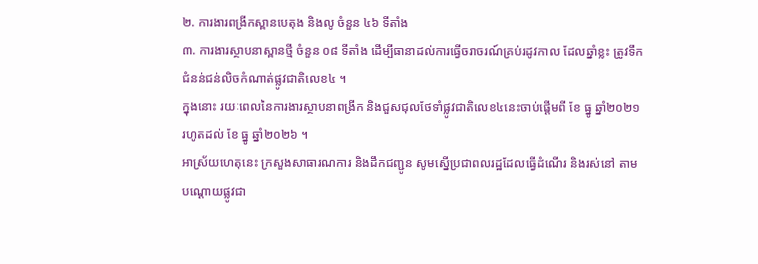២. ការងារពង្រីកស្ពានបេតុង និងលូ ចំនួន ៤៦ ទីតាំង
៣. ការងារស្ថាបនាស្ពានថ្មី ចំនួន ០៨ ទីតាំង ដើម្បីធានាដល់ការធ្វើចរាចរណ៍គ្រប់រដូវកាល ដែលឆ្នាំខ្លះ ត្រូវទឹកជំនន់ជន់លិចកំណាត់ផ្លូវជាតិលេខ៤ ។
ក្នុងនោះ រយៈពេលនៃការងារស្ថាបនាពង្រីក និងជួសជុលថែទាំផ្លូវជាតិលេខ៤នេះចាប់ផ្តើមពី ខែ ធ្នូ ឆ្នាំ២០២១ រហូតដល់ ខែ ធ្នូ ឆ្នាំ២០២៦ ។
អាស្រ័យហេតុនេះ ក្រសួងសាធារណការ និងដឹកជញ្ជូន សូមស្នើប្រជាពលរដ្ឋដែលធ្វើដំណើរ និងរស់នៅ តាមបណ្ដោយផ្លូវជា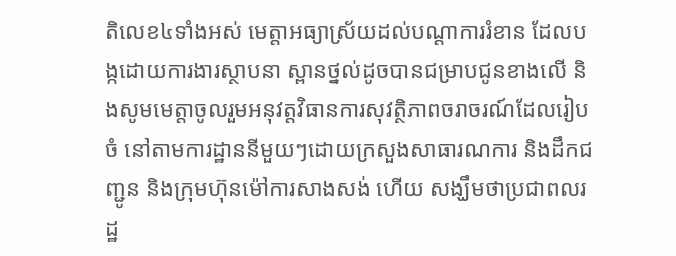តិលេខ៤ទាំងអស់ មេត្តាអធ្យាស្រ័យដល់បណ្ដាការរំខាន ដែលបង្កដោយការងារស្ថាបនា ស្ពានថ្នល់ដូចបានជម្រាបជូនខាងលើ និងសូមមេត្តាចូលរួមអនុវត្តវិធានការសុវត្ថិភាពចរាចរណ៍ដែលរៀបចំ នៅតាមការដ្ឋាននីមួយៗដោយក្រសួងសាធារណការ និងដឹកជញ្ជូន និងក្រុមហ៊ុនម៉ៅការសាងសង់ ហើយ សង្ឃឹមថាប្រជាពលរដ្ឋ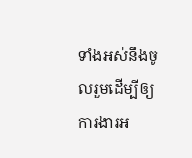ទាំងអស់នឹងចូលរួមដើម្បីឲ្យការងារអ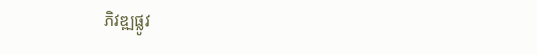ភិវឌ្ឍផ្លូវ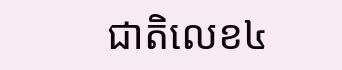ជាតិលេខ៤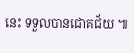នេះ ទទួលបានជោគជ័យ ៕